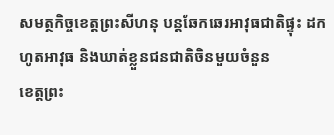សមត្ថកិច្ចខេត្តព្រះសីហនុ បន្តឆែកឆេរអាវុធជាតិផ្ទុះ ដកហូតអាវុធ និងឃាត់ខ្លួនជនជាតិចិនមួយចំនួន
ខេត្តព្រះ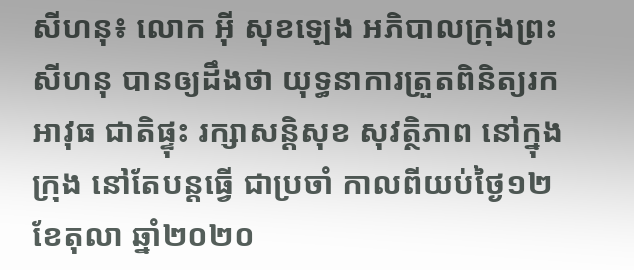សីហនុ៖ លោក អ៊ី សុខឡេង អភិបាលក្រុងព្រះសីហនុ បានឲ្យដឹងថា យុទ្ធនាការត្រួតពិនិត្យរកអាវុធ ជាតិផ្ទុះ រក្សាសន្តិសុខ សុវត្ថិភាព នៅក្នុងក្រុង នៅតែបន្តធ្វើ ជាប្រចាំ កាលពីយប់ថ្ងៃ១២ ខែតុលា ឆ្នាំ២០២០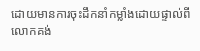ដោយមានការចុះដឹកនាំកម្លាំងដោយផ្ទាល់ពីលោកគង់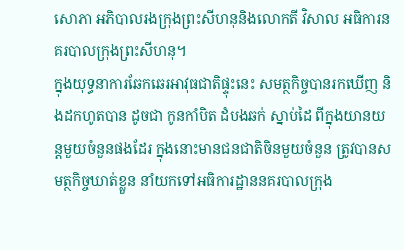សោភា អភិបាលរងក្រុងព្រះសីហនុនិងលោកតី វិសាល អធិការនគរបាលក្រុងព្រះសីហនុ។
ក្នុងយុទ្ធនាការឆែកឆេរអាវុធជាតិផ្ទុះនេះ សមត្ថកិច្ចបានរកឃើញ និងដកហូតបាន ដូចជា កូនកាំបិត ដំបងឆក់ ស្នាប់ដៃ ពីក្នុងយានយន្តមួយចំនួនផងដែរ ក្នុងនោះមានជនជាតិចិនមួយចំនួន ត្រូវបានសមត្ថកិច្ចឃាត់ខ្លួន នាំយកទៅអធិការដ្ឋាននគរបាលក្រុង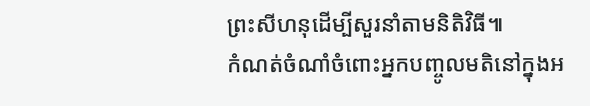ព្រះសីហនុដើម្បីសួរនាំតាមនិតិវិធី៕
កំណត់ចំណាំចំពោះអ្នកបញ្ចូលមតិនៅក្នុងអ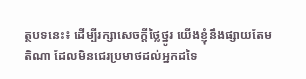ត្ថបទនេះ៖ ដើម្បីរក្សាសេចក្ដីថ្លៃថ្នូរ យើងខ្ញុំនឹងផ្សាយតែមតិណា ដែលមិនជេរប្រមាថដល់អ្នកដទៃ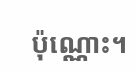ប៉ុណ្ណោះ។